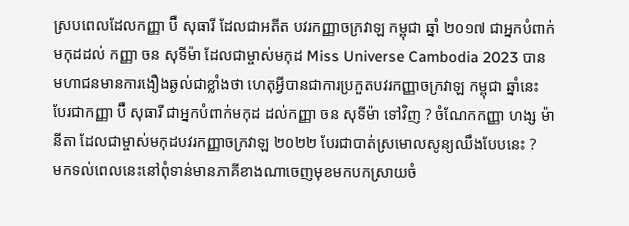ស្របពេលដែលកញ្ញា ប៊ឺ សុធារី ដែលជាអតីត បវរកញ្ញាចក្រវាឡ កម្ពុជា ឆ្នាំ ២០១៧ ជាអ្នកបំពាក់មកុដដល់ កញ្ញា ចន សុទីម៉ា ដែលជាម្ចាស់មកុដ Miss Universe Cambodia 2023 បានមហាជនមានការងឿងឆ្ងល់ជាខ្លាំងថា ហេតុអ្វីបានជាការប្រកួតបវរកញ្ញាចក្រវាឡ កម្ពុជា ឆ្នាំនេះ បែរជាកញ្ញា ប៊ឺ សុធារី ជាអ្នកបំពាក់មកុដ ដល់កញ្ញា ចន សុទីម៉ា ទៅវិញ ? ចំណែកកញ្ញា ហង្ស ម៉ានីតា ដែលជាម្ចាស់មកុដបវរកញ្ញាចក្រវាឡ ២០២២ បែរជាបាត់ស្រមោលសូន្យឈឹងបែបនេះ ?
មកទល់ពេលនេះនៅពុំទាន់មានភាគីខាងណាចេញមុខមកបកស្រាយចំ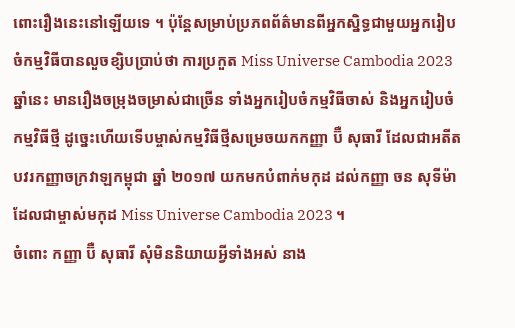ពោះរឿងនេះនៅឡើយទេ ។ ប៉ុន្តែសម្រាប់ប្រភពព័ត៌មានពីអ្នកស្និទ្ធជាមួយអ្នករៀបចំកម្មវិធីបានលួចខ្សិបប្រាប់ថា ការប្រកួត Miss Universe Cambodia 2023 ឆ្នាំនេះ មានរឿងចម្រុងចម្រាស់ជាច្រើន ទាំងអ្នករៀបចំកម្មវិធីចាស់ និងអ្នករៀបចំកម្មវិធីថ្មី ដូច្នេះហើយទើបម្ចាស់កម្មវិធីថ្មីសម្រេចយកកញ្ញា ប៊ឺ សុធារី ដែលជាអតីតបវរកញ្ញាចក្រវាឡកម្ពុជា ឆ្នាំ ២០១៧ យកមកបំពាក់មកុដ ដល់កញ្ញា ចន សុទីម៉ា ដែលជាម្ចាស់មកុដ Miss Universe Cambodia 2023 ។
ចំពោះ កញ្ញា ប៊ឺ សុធារី សុំមិននិយាយអ្វីទាំងអស់ នាង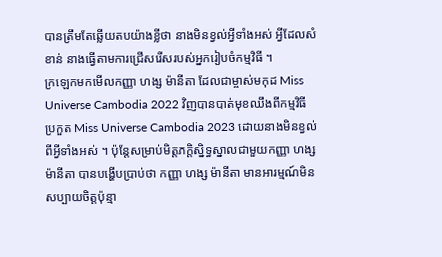បានត្រឹមតែឆ្លើយតបយ៉ាងខ្លីថា នាងមិនខ្វល់អ្វីទាំងអស់ អ្វីដែលសំខាន់ នាងធ្វើតាមការជ្រើសរើសរបស់អ្នករៀបចំកម្មវិធី ។
ក្រឡេកមកមើលកញ្ញា ហង្ស ម៉ានីតា ដែលជាម្ចាស់មកុដ Miss Universe Cambodia 2022 វិញបានបាត់មុខឈឹងពីកម្មវិធីប្រកួត Miss Universe Cambodia 2023 ដោយនាងមិនខ្វល់ពីអ្វីទាំងអស់ ។ ប៉ុន្តែសម្រាប់មិត្តភក្តិស្និទ្ធស្នាលជាមួយកញ្ញា ហង្ស ម៉ានីតា បានបង្ហើបប្រាប់ថា កញ្ញា ហង្ស ម៉ានីតា មានអារម្មណ៍មិនសប្បាយចិត្តប៉ុន្មា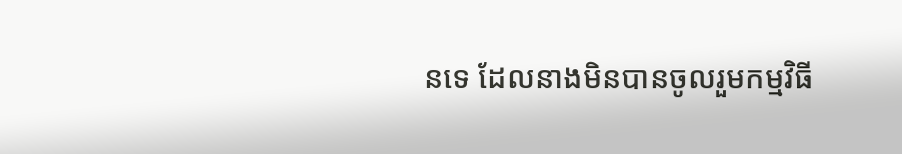នទេ ដែលនាងមិនបានចូលរួមកម្មវិធី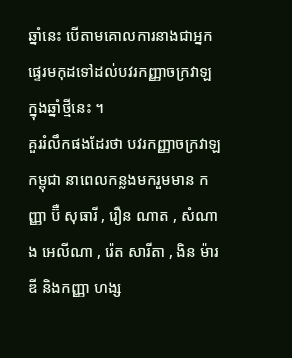ឆ្នាំនេះ បើតាមគោលការនាងជាអ្នកផ្ទេរមកុដទៅដល់បវរកញ្ញាចក្រវាឡ ក្នុងឆ្នាំថ្មីនេះ ។
គួររំលឹកផងដែរថា បវរកញ្ញាចក្រវាឡ កម្ពុជា នាពេលកន្លងមករួមមាន កញ្ញា ប៊ឺ សុធារី , រឿន ណាត , សំណាង អេលីណា , រ៉េត សារីតា , ងិន ម៉ារឌី និងកញ្ញា ហង្ស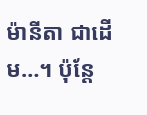ម៉ានីតា ជាដើម…។ ប៉ុន្តែ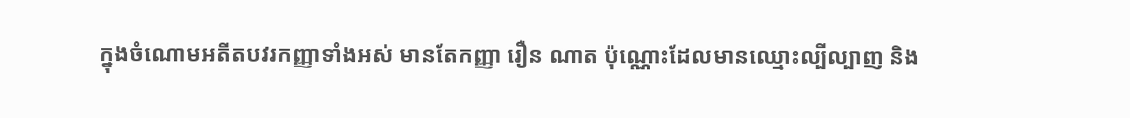ក្នុងចំណោមអតីតបវរកញ្ញាទាំងអស់ មានតែកញ្ញា រឿន ណាត ប៉ុណ្ណោះដែលមានឈ្មោះល្បីល្បាញ និង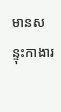មានសន្ទុះកាងារ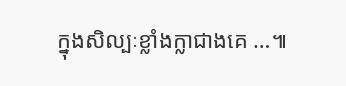ក្នុងសិល្បៈខ្លាំងក្លាជាងគេ …៕